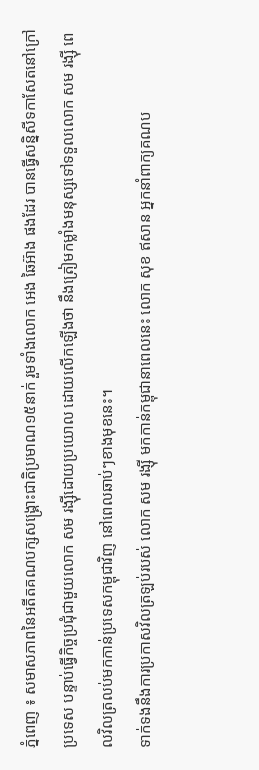ភ្នំពេញ ៖ សមាសភាពនៃអតីតគណបក្សសង្គ្រោះជាតិប្រមាណ១៥នាក់ រួមទាំងលោក អេង ឆៃអ៊ាង ផងដែរ បានធ្វើសន្និសីទកាសែតនៅក្រៅប្រទេស បន្ទាប់ធ្វើកិច្ចប្រជុំជាមួយលោក សម រង្ស៊ីដោយប្រយោល ដោយលើកឡើងថា នឹងត្រៀមកម្លាំងមនុស្សទៅទទួលលោក សម រង្ស៊ី ពេលវិលត្រលប់មកកាន់ប្រទេសកម្ពុជាវិញ នៅពេលឆាប់ៗខាងមុខនេះ។
ទាក់ទងនឹងការប្រកាសវិលត្រឡប់របស់ លោក សម រង្ស៊ី មកកាន់កម្ពុជានាពេលនេះ លោក សុខ ឥសាន អ្នកនាំពាក្យគណប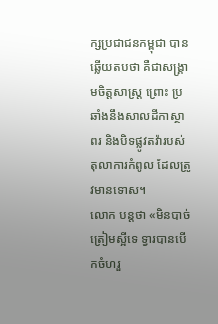ក្សប្រជាជនកម្ពុជា បានឆ្លើយតបថា គឺជាសង្គ្រាមចិត្តសាស្ត្រ ព្រោះ ប្រឆាំងនឹងសាលដីកាស្ថាពរ និងបិទផ្លូវតវ៉ារបស់តុលាការកំពូល ដែលត្រូវមានទោស។
លោក បន្តថា «មិនបាច់ត្រៀមស្អីទេ ទ្វារបានបើកចំហរួ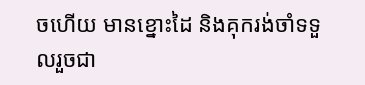ចហើយ មានខ្នោះដៃ និងគុករង់ចាំទទួលរួចជា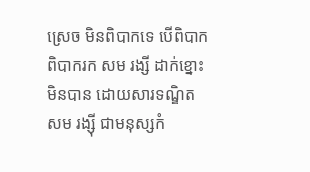ស្រេច មិនពិបាកទេ បើពិបាក ពិបាករក សម រង្សី ដាក់ខ្នោះមិនបាន ដោយសារទណ្ឌិត សម រង្ស៊ី ជាមនុស្សកំ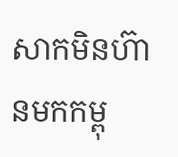សាកមិនហ៊ានមកកម្ពុ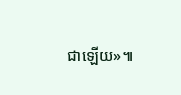ជាឡើយ»៕